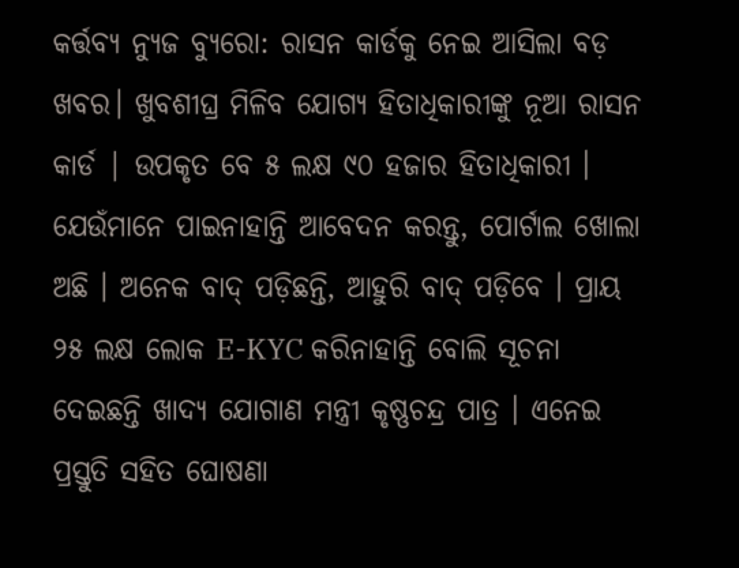କର୍ତ୍ତବ୍ୟ ନ୍ୟୁଜ ବ୍ୟୁରୋ: ରାସନ କାର୍ଡକୁ ନେଇ ଆସିଲା ବଡ଼ ଖବର। ଖୁବଶୀଘ୍ର ମିଳିବ ଯୋଗ୍ୟ ହିତାଧିକାରୀଙ୍କୁ ନୂଆ ରାସନ କାର୍ଡ | ଉପକୃତ ବେ ୫ ଲକ୍ଷ ୯୦ ହଜାର ହିତାଧିକାରୀ । ଯେଉଁମାନେ ପାଇନାହାନ୍ତି ଆବେଦନ କରନ୍ତୁ, ପୋର୍ଟାଲ ଖୋଲା ଅଛି । ଅନେକ ବାଦ୍ ପଡ଼ିଛନ୍ତି, ଆହୁରି ବାଦ୍ ପଡ଼ିବେ । ପ୍ରାୟ ୨୫ ଲକ୍ଷ ଲୋକ E-KYC କରିନାହାନ୍ତି ବୋଲି ସୂଚନା ଦେଇଛନ୍ତି ଖାଦ୍ୟ ଯୋଗାଣ ମନ୍ତ୍ରୀ କୃଷ୍ଣଚନ୍ଦ୍ର ପାତ୍ର । ଏନେଇ ପ୍ରସ୍ତୁତି ସହିତ ଘୋଷଣା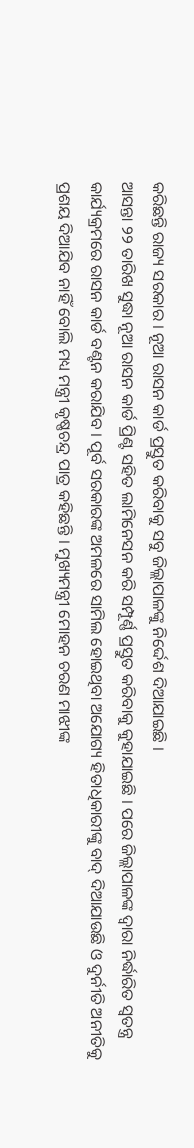କରିଛନ୍ତି ରାଜ୍ୟ ସରକାର । ନୂଆ ରାସନ କାର୍ଡ ପ୍ରସ୍ତୁତ କରିବାକୁ ସବୁ ଜିଲ୍ଲାପାଳଙ୍କୁ ନିର୍ଦ୍ଦେଶ ଦିଆଯାଇଛି ।
ଆସନ୍ତା ୨୨ ତାରିଖ ସୁଦ୍ଧା ନୂଆ ରାସନ କାର୍ଡ ପ୍ରିଣ୍ଟ ସହିତ ଲାମିନେସନ କରି ସମ୍ପୂର୍ଣ୍ଣ ପ୍ରସ୍ତୁତ କରିବାକୁ କୁହାଯାଇଛି । ପରେ ଜିଲ୍ଲାପାଳଙ୍କ ଦ୍ବାରା ନିର୍ଦ୍ଧାରିତ ସ୍ବତନ୍ତ୍ର କାର୍ଯ୍ୟକ୍ରମରେ ରାସନ କାର୍ଡ ବଣ୍ଟନ କରାଯିବ । ପୂର୍ବ ସରକାରଙ୍କ ଅମଳରେ ସାମିଲ ହୋଇଥିବା ଅଯୋଗ୍ୟ ହିତାଧିକାରୀଙ୍କୁ ବାଦ୍ ଦିଆଯାଉଛି ଓ ଦୁର୍ନୀତି ଅନୀତିକୁ ପ୍ରଶୟ ଦିଆଯିବ ନାହିଁ ବୋଲି ମଧ୍ୟ ମନ୍ତ୍ରୀ କୃଷ୍ଣଚନ୍ଦ୍ର ପାତ୍ର କହିଛନ୍ତି । ମୁଖ୍ୟମନ୍ତ୍ରୀ ମୋହନ ଚରଣ ମାଝୀଙ୍କ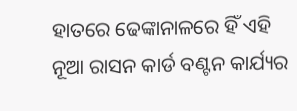ହାତରେ ଢେଙ୍କାନାଳରେ ହିଁ ଏହି ନୂଆ ରାସନ କାର୍ଡ ବଣ୍ଟନ କାର୍ଯ୍ୟର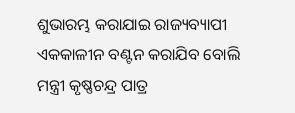ଶୁଭାରମ୍ଭ କରାଯାଇ ରାଜ୍ୟବ୍ୟାପୀ ଏକକାଳୀନ ବଣ୍ଟନ କରାଯିବ ବୋଲି ମନ୍ତ୍ରୀ କୃଷ୍ଣଚନ୍ଦ୍ର ପାତ୍ର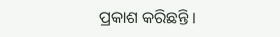ପ୍ରକାଶ କରିଛନ୍ତି ।